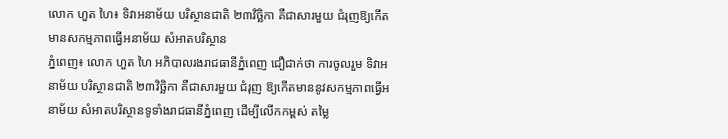លោក ហួត ហៃ៖ ទិវាអនាម័យ បរិស្ថានជាតិ ២៣វិច្ឆិកា គឺជាសារមួយ ជំរុញឱ្យកើតមានសកម្មភាពធ្វើអនាម័យ សំអាតបរិស្ថាន
ភ្នំពេញ៖ លោក ហួត ហៃ អភិបាលរងរាជធានីភ្នំពេញ ជឿជាក់ថា ការចូលរួម ទិវាអនាម័យ បរិស្ថានជាតិ ២៣វិច្ឆិកា គឺជាសារមួយ ជំរុញ ឱ្យកើតមាននូវសកម្មភាពធ្វើអនាម័យ សំអាតបរិស្ថានទូទាំងរាជធានីភ្នំពេញ ដើម្បីលើកកម្ពស់ តម្លៃ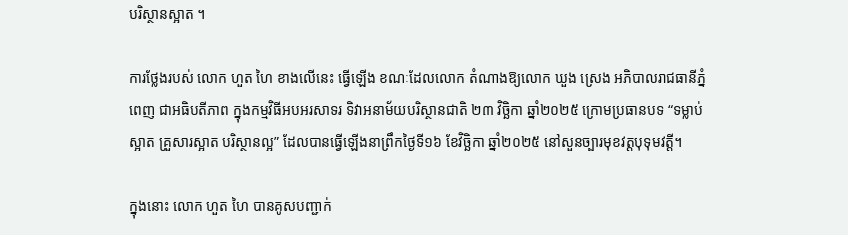បរិស្ថានស្អាត ។

ការថ្លែងរបស់ លោក ហួត ហៃ ខាងលើនេះ ធ្វើឡើង ខណៈដែលលោក តំណាងឱ្យលោក ឃួង ស្រេង អភិបាលរាជធានីភ្នំពេញ ជាអធិបតីភាព ក្នុងកម្មវិធីអបអរសាទរ ទិវាអនាម័យបរិស្ថានជាតិ ២៣ វិច្ឆិកា ឆ្នាំ២០២៥ ក្រោមប្រធានបទ “ទម្លាប់ស្អាត គ្រួសារស្អាត បរិស្ថានល្អ” ដែលបានធ្វើឡើងនាព្រឹកថ្ងៃទី១៦ ខែវិច្ឆិកា ឆ្នាំ២០២៥ នៅសួនច្បារមុខវត្តបុទុមវត្តី។

ក្នុងនោះ លោក ហួត ហៃ បានគូសបញ្ជាក់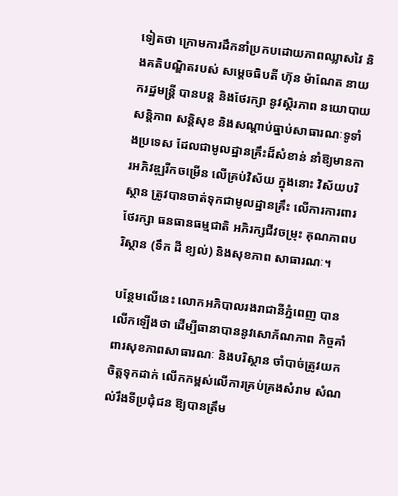ទៀតថា ក្រោមការដឹកនាំប្រកបដោយភាពឈ្លាសវៃ និងគតិបណ្ឌិតរបស់ សម្តេចធិបតី ហ៊ុន ម៉ាណែត នាយករដ្ឋមន្ត្រី បានបន្ត និងថែរក្សា នូវស្ថិរភាព នយោបាយ សន្តិភាព សន្តិសុខ និងសណ្តាប់ធ្នាប់សាធារណៈទូទាំងប្រទេស ដែលជាមូលដ្ឋានគ្រឹះដ៏សំខាន់ នាំឱ្យមានការអភិវឌ្ឍរីកចម្រើន លើគ្រប់វិស័យ ក្នុងនោះ វិស័យបរិស្ថាន ត្រូវបានចាត់ទុកជាមូលដ្ឋានគ្រឹះ លើការការពារថែរក្សា ធនធានធម្មជាតិ អភិរក្សជីវចម្រុះ គុណភាពបរិស្ថាន (ទឹក ដី ខ្យល់) និងសុខភាព សាធារណៈ។

បន្ថែមលើនេះ លោកអភិបាលរងរាជានីភ្នំពេញ បានលើកឡើងថា ដើម្បីធានាបាននូវសោភ័ណភាព កិច្ចគាំពារសុខភាពសាធារណៈ និងបរិស្ថាន ចាំបាច់ត្រូវយកចិត្តទុកដាក់ លើកកម្ពស់លើការគ្រប់គ្រងសំរាម សំណល់រឹងទីប្រជុំជន ឱ្យបានត្រឹម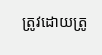ត្រូវដោយត្រូ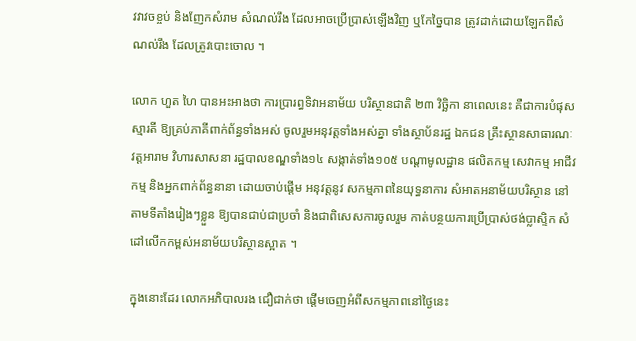វវាវចខ្ចប់ និងញែកសំរាម សំណល់រឹង ដែលអាចប្រើប្រាស់ឡើងវិញ ឬកែច្នៃបាន ត្រូវដាក់ដោយឡែកពីសំណល់រឹង ដែលត្រូវបោះចោល ។

លោក ហួត ហៃ បានអះអាងថា ការប្រារព្ធទិវាអនាម័យ បរិស្ថានជាតិ ២៣ វិច្ឆិកា នាពេលនេះ គឺជាការបំផុសស្មារតី ឱ្យគ្រប់ភាគីពាក់ព័ន្ធទាំងអស់ ចូលរួមអនុវត្តទាំងអស់គ្នា ទាំងស្ថាប័នរដ្ឋ ឯកជន គ្រឹះស្ថានសាធារណៈ វត្តអារាម វិហារសាសនា រដ្ឋបាលខណ្ឌទាំង១៤ សង្កាត់ទាំង១០៥ បណ្តាមូលដ្ឋាន ផលិតកម្ម សេវាកម្ម អាជីវកម្ម និងអ្នកពាក់ព័ន្ធនានា ដោយចាប់ផ្តើម អនុវត្តនូវ សកម្មភាពនៃយុទ្ធនាការ សំអាតអនាម័យបរិស្ថាន នៅតាមទីតាំងរៀងៗខ្លួន ឱ្យបានជាប់ជាប្រចាំ និងជាពិសេសការចូលរួម កាត់បន្ថយការប្រើប្រាស់ថង់ប្លាស្ទិក សំដៅលើកកម្ពស់អនាម័យបរិស្ថានស្អាត ។

ក្នុងនោះដែរ លោកអភិបាលរង ជឿជាក់ថា ផ្តើមចេញអំពីសកម្មភាពនៅថ្ងៃនេះ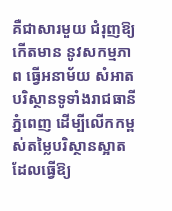គឺជាសារមួយ ជំរុញឱ្យកើតមាន នូវសកម្មភាព ធ្វើអនាម័យ សំអាតបរិស្ថានទូទាំងរាជធានីភ្នំពេញ ដើម្បីលើកកម្ពស់តម្លៃបរិស្ថានស្អាត ដែលធ្វើឱ្យ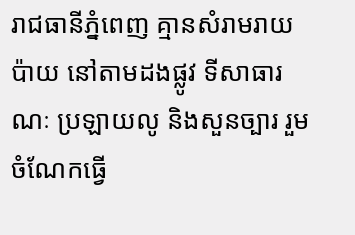រាជធានីភ្នំពេញ គ្មានសំរាមរាយប៉ាយ នៅតាមដងផ្លូវ ទីសាធារណៈ ប្រឡាយលូ និងសួនច្បារ រួមចំណែកធ្វើ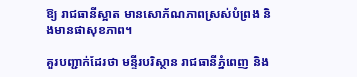ឱ្យ រាជធានីស្អាត មានសោភ័ណភាពស្រស់បំព្រង និងមានផាសុខភាព។

គួរបញ្ជាក់ដែរថា មន្ទីរបរិស្ថាន រាជធានីភ្នំពេញ និង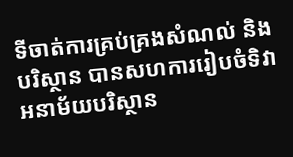ទីចាត់ការគ្រប់គ្រងសំណល់ និងបរិស្ថាន បានសហការរៀបចំទិវា អនាម័យបរិស្ថាន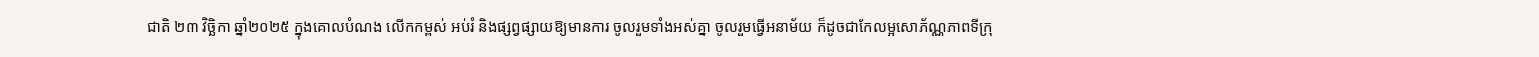ជាតិ ២៣ វិច្ឆិកា ឆ្នាំ២០២៥ ក្នុងគោលបំណង លើកកម្ពស់ អប់រំ និងផ្សព្វផ្សាយឱ្យមានការ ចូលរួមទាំងអស់គ្នា ចូលរួមធ្វើអនាម័យ ក៏ដូចជាកែលម្អសោភ័ណ្ណភាពទីក្រុ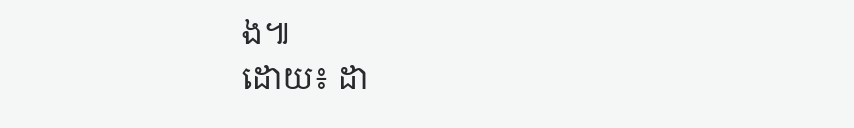ង៕
ដោយ៖ ដា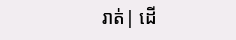រាត់| ដើ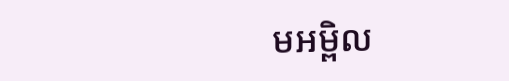មអម្ពិល